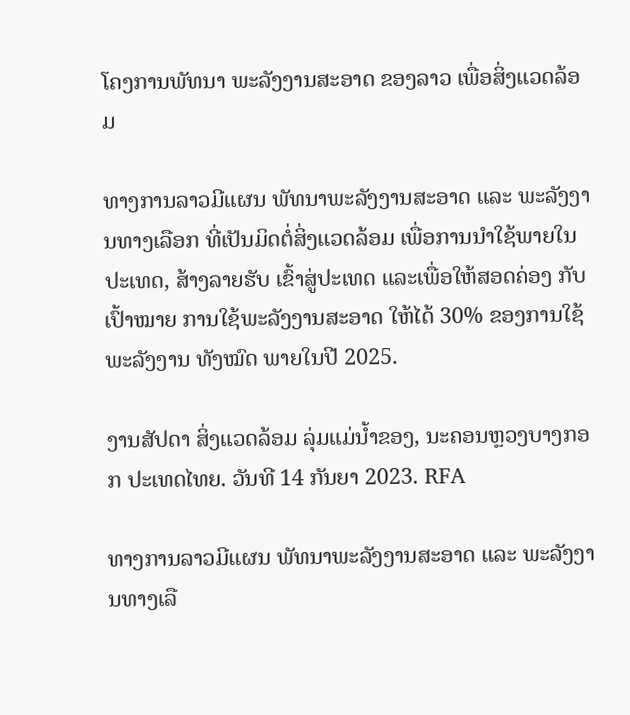ໂຄງການພັທນາ ພະລັງງານສະອາດ ຂອງລາວ ເພື່ອສິ່ງແວດລ້ອມ

ທາງການລາວມີແຜນ ພັທນາພະລັງງານສະອາດ ແລະ ພະລັງງານທາງເລືອກ ທີ່ເປັນມິດຕໍ່ສິ່ງແວດລ້ອມ ເພື່ອການນໍາໃຊ້ພາຍໃນປະເທດ, ສ້າງລາຍຮັບ ເຂົ້າສູ່ປະເທດ ແລະເພື່ອໃຫ້ສອດຄ່ອງ ກັບເປົ້າໝາຍ ການໃຊ້ພະລັງງານສະອາດ ໃຫ້ໄດ້ 30% ຂອງການໃຊ້ພະລັງງານ ທັງໝົດ ພາຍໃນປີ 2025.

ງານສັປດາ ສິ່ງແວດລ້ອມ ລຸ່ມແມ່ນ້ຳຂອງ, ນະຄອນຫຼວງບາງກອກ ປະເທດໄທຍ. ວັນທີ 14 ກັນຍາ 2023. RFA

ທາງການລາວມີແຜນ ພັທນາພະລັງງານສະອາດ ແລະ ພະລັງງານທາງເລື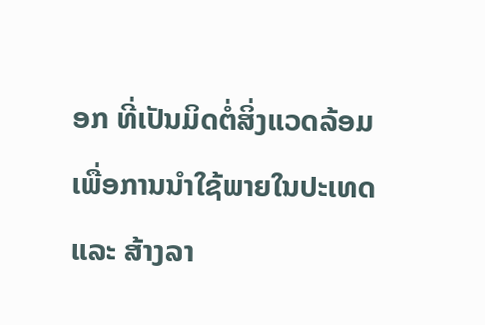ອກ ທີ່ເປັນມິດຕໍ່ສິ່ງແວດລ້ອມ ເພື່ອການນໍາໃຊ້ພາຍໃນປະເທດ ແລະ ສ້າງລາ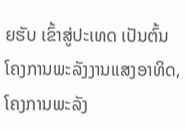ຍຮັບ ເຂົ້າສູ່ປະເທດ ເປັນຕົ້ນ ໂຄງການພະລັງງານແສງອາທິດ, ໂຄງການພະລັງ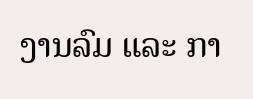ງານລົມ ແລະ ກາ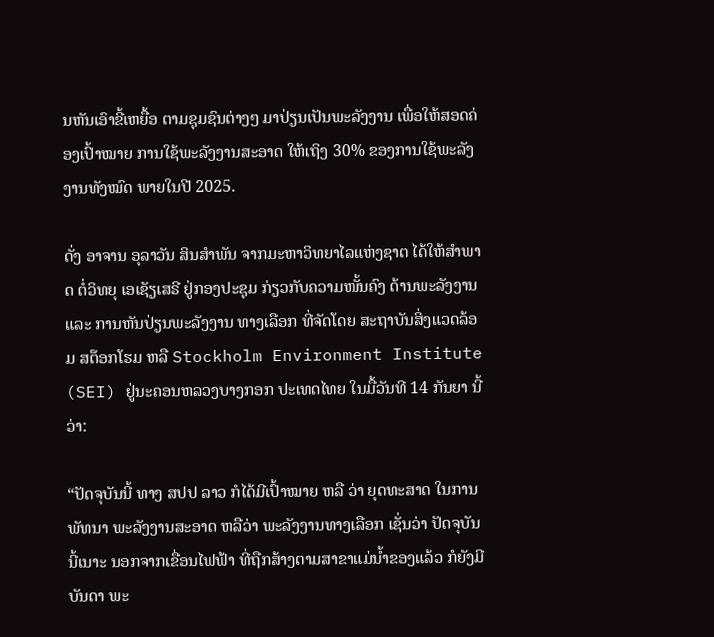ນຫັນເອົາຂີ້ເຫຍື້ອ ຕາມຊຸມຊົນຕ່າງໆ ມາປ່ຽນເປັນພະລັງງານ ເພື່ອໃຫ້ສອດຄ່ອງເປົ້າໝາຍ ການໃຊ້ພະລັງງານສະອາດ ໃຫ້ເຖິງ 30% ຂອງການໃຊ້ພະລັງງານທັງໝົດ ພາຍໃນປີ 2025.

ດັ່ງ ອາຈານ ອຸລາວັນ ສິນສໍາພັນ ຈາກມະຫາວິທຍາໄລແຫ່ງຊາຕ ໄດ້ໃຫ້ສໍາພາດ ຕໍ່ວິທຍຸ ເອເຊັຽເສຣີ ຢູ່ກອງປະຊຸມ ກ່ຽວກັບຄວາມໜັ້ນຄົງ ດ້ານພະລັງງານ ແລະ ການຫັນປ່ຽນພະລັງງານ ທາງເລືອກ ທີ່ຈັດໂດຍ ສະຖາບັນສິ່ງແວດລ້ອມ ສຕ໊ອກໂຮມ ຫລື Stockholm Environment Institute (SEI) ຢູ່ນະຄອນຫລວງບາງກອກ ປະເທດໄທຍ ໃນມື້ວັນທີ 14 ກັນຍາ ນີ້ວ່າ:

“ປັດຈຸບັນນີ້ ທາງ ສປປ ລາວ ກໍໄດ້ມີເປົ້າໝາຍ ຫລື ວ່າ ຍຸດທະສາດ ໃນການພັທນາ ພະລັງງານສະອາດ ຫລືວ່າ ພະລັງງານທາງເລືອກ ເຊັ່ນວ່າ ປັດຈຸບັນນີ້ເນາະ ນອກຈາກເຂື່ອນໄຟຟ້າ ທີ່ຖືກສ້າງຕາມສາຂາແມ່ນ້ຳຂອງແລ້ວ ກໍຍັງມີບັນດາ ພະ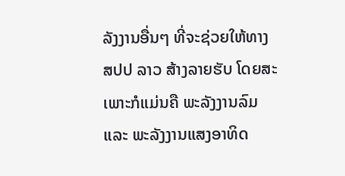ລັງງານອື່ນໆ ທີ່ຈະຊ່ວຍໃຫ້ທາງ ສປປ ລາວ ສ້າງລາຍຮັບ ໂດຍສະເພາະກໍແມ່ນຄື ພະລັງງານລົມ ແລະ ພະລັງງານແສງອາທິດ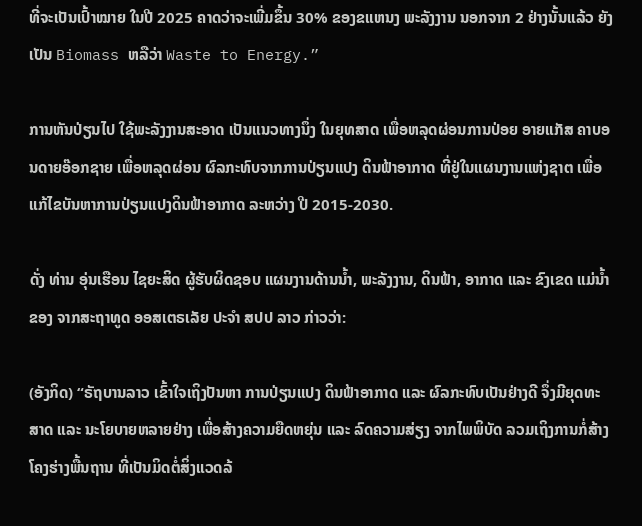ທີ່ຈະເປັນເປົ້າໝາຍ ໃນປີ 2025 ຄາດວ່າຈະເພີ່ມຂຶ້ນ 30% ຂອງຂແຫນງ ພະລັງງານ ນອກຈາກ 2 ຢ່າງນັ້ນແລ້ວ ຍັງເປັນ Biomass ຫລືວ່າ Waste to Energy.”

ການຫັນປ່ຽນໄປ ໃຊ້ພະລັງງານສະອາດ ເປັນແນວທາງນຶ່ງ ໃນຍຸທສາດ ເພື່ອຫລຸດຜ່ອນການປ່ອຍ ອາຍແກັສ ຄາບອນດາຍອ໊ອກຊາຍ ເພື່ອຫລຸດຜ່ອນ ຜົລກະທົບຈາກການປ່ຽນແປງ ດິນຟ້າອາກາດ ທີ່ຢູ່ໃນແຜນງານແຫ່ງຊາຕ ເພື່ອແກ້ໄຂບັນຫາການປ່ຽນແປງດິນຟ້າອາກາດ ລະຫວ່າງ ປີ 2015-2030.

ດັ່ງ ທ່ານ ອຸ່ນເຮືອນ ໄຊຍະສິດ ຜູ້ຮັບຜິດຊອບ ແຜນງານດ້ານນ້ຳ, ພະລັງງານ, ດິນຟ້າ, ອາກາດ ແລະ ຂົງເຂດ ແມ່ນ້ຳຂອງ ຈາກສະຖາທູດ ອອສເຕຣເລັຍ ປະຈໍາ ສປປ ລາວ ກ່າວວ່າ:

(ອັງກິດ) “ຣັຖບານລາວ ເຂົ້າໃຈເຖິງປັນຫາ ການປ່ຽນແປງ ດິນຟ້າອາກາດ ແລະ ຜົລກະທົບເປັນຢ່າງດີ ຈຶ່ງມີຍຸດທະສາດ ແລະ ນະໂຍບາຍຫລາຍຢ່າງ ເພື່ອສ້າງຄວາມຍືດຫຍຸ່ນ ແລະ ລົດຄວາມສ່ຽງ ຈາກໄພພິບັດ ລວມເຖິງການກໍ່ສ້າງ ໂຄງຮ່າງພື້ນຖານ ທີ່ເປັນມິດຕໍ່ສິ່ງແວດລ້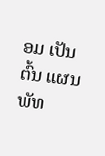ອມ ເປັນຕົ້ນ ແຜນພັທ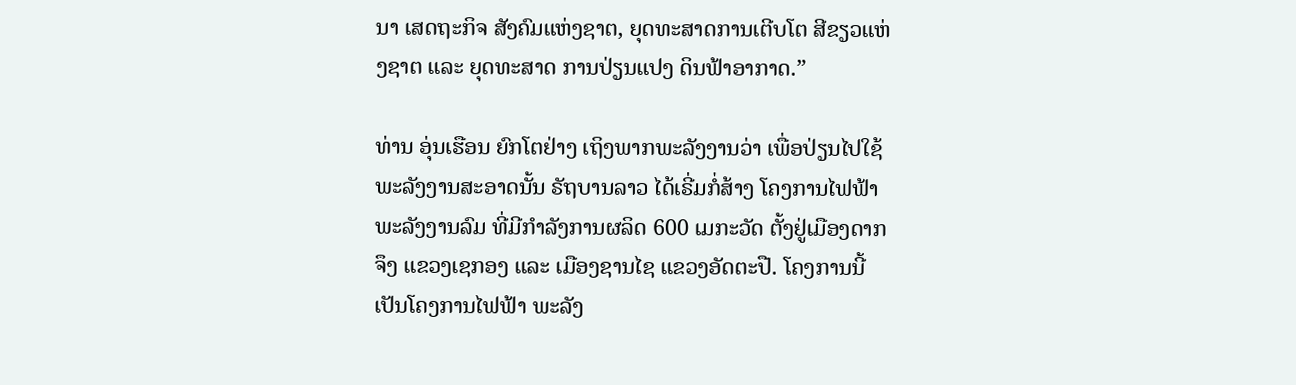ນາ ເສດຖະກິຈ ສັງຄົມແຫ່ງຊາຕ, ຍຸດທະສາດການເຕີບໂຕ ສີຂຽວແຫ່ງຊາຕ ແລະ ຍຸດທະສາດ ການປ່ຽນແປງ ດິນຟ້າອາກາດ.”

ທ່ານ ອຸ່ນເຮືອນ ຍົກໂຕຢ່າງ ເຖິງພາກພະລັງງານວ່າ ເພື່ອປ່ຽນໄປໃຊ້ພະລັງງານສະອາດນັ້ນ ຣັຖບານລາວ ໄດ້ເຣີ່ມກໍ່ສ້າງ ໂຄງການໄຟຟ້າພະລັງງານລົມ ທີ່ມີກໍາລັງການຜລິດ 600 ເມກະວັດ ຕັ້ງຢູ່ເມືອງດາກຈຶງ ແຂວງເຊກອງ ແລະ ເມືອງຊານໄຊ ແຂວງອັດຕະປື. ໂຄງການນີ້ ເປັນໂຄງການໄຟຟ້າ ພະລັງ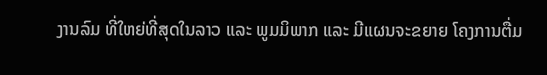ງານລົມ ທີ່ໃຫຍ່ທີ່ສຸດໃນລາວ ແລະ ພູມມິພາກ ແລະ ມີແຜນຈະຂຍາຍ ໂຄງການຕື່ມ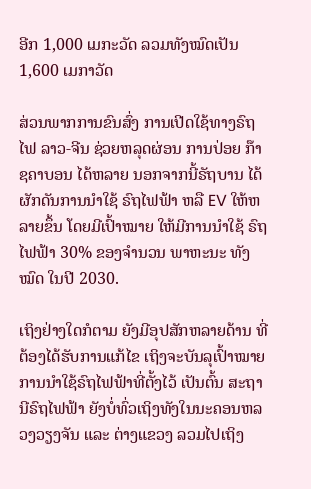ອີກ 1,000 ເມກະວັດ ລວມທັງໝົດເປັນ 1,600 ເມກາວັດ

ສ່ວນພາກການຂົນສົ່ງ ການເປີດໃຊ້ທາງຣົຖໄຟ ລາວ-ຈີນ ຊ່ວຍຫລຸດຜ່ອນ ການປ່ອຍ ກ໊າຊຄາບອນ ໄດ້ຫລາຍ ນອກຈາກນີ້ຣັຖບານ ໄດ້ຜັກດັນການນໍາໃຊ້ ຣົຖໄຟຟ້າ ຫລື EV ໃຫ້ຫລາຍຂຶ້ນ ໂດຍມີເປົ້າໝາຍ ໃຫ້ມີການນໍາໃຊ້ ຣົຖໄຟຟ້າ 30% ຂອງຈໍານວນ ພາຫະນະ ທັງໝົດ ໃນປີ 2030.

ເຖິງຢ່າງໃດກໍຕາມ ຍັງມີອຸປສັກຫລາຍດ້ານ ທີ່ຕ້ອງໄດ້ຮັບການແກ້ໄຂ ເຖິງຈະບັນລຸເປົ້າໝາຍ ການນໍາໃຊ້ຣົຖໄຟຟ້າທີ່ຕັ້ງໄວ້ ເປັນຕົ້ນ ສະຖານີຣົຖໄຟຟ້າ ຍັງບໍ່ທົ່ວເຖິງທັງໃນນະຄອນຫລວງວຽງຈັນ ແລະ ຕ່າງແຂວງ ລວມໄປເຖິງ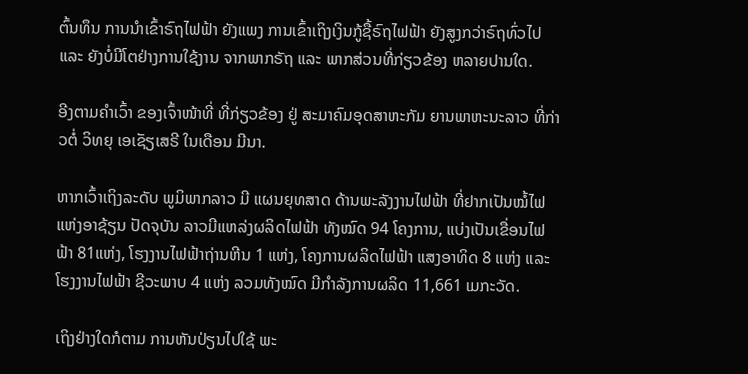ຕົ້ນທຶນ ການນໍາເຂົ້າຣົຖໄຟຟ້າ ຍັງແພງ ການເຂົ້າເຖິງເງິນກູ້ຊື້ຣົຖໄຟຟ້າ ຍັງສູງກວ່າຣົຖທົ່ວໄປ ແລະ ຍັງບໍ່ມີໂຕຢ່າງການໃຊ້ງານ ຈາກພາກຣັຖ ແລະ ພາກສ່ວນທີ່ກ່ຽວຂ້ອງ ຫລາຍປານໃດ.

ອີງຕາມຄຳເວົ້າ ຂອງເຈົ້າໜ້າທີ່ ທີ່ກ່ຽວຂ້ອງ ຢູ່ ສະມາຄົມອຸດສາຫະກັມ ຍານພາຫະນະລາວ ທີ່ກ່າວຕໍ່ ວິທຍຸ ເອເຊັຽເສຣີ ໃນເດືອນ ມີນາ.

ຫາກເວົ້າເຖິງລະດັບ ພູມິພາກລາວ ມີ ແຜນຍຸທສາດ ດ້ານພະລັງງານໄຟຟ້າ ທີ່ຢາກເປັນໝໍ້ໄຟ ແຫ່ງອາຊ້ຽນ ປັດຈຸບັນ ລາວມີແຫລ່ງຜລິດໄຟຟ້າ ທັງໝົດ 94 ໂຄງການ, ແບ່ງເປັນເຂື່ອນໄຟຟ້າ 81ແຫ່ງ, ໂຮງງານໄຟຟ້າຖ່ານຫີນ 1 ແຫ່ງ, ໂຄງການຜລິດໄຟຟ້າ ແສງອາທິດ 8 ແຫ່ງ ແລະ ໂຮງງານໄຟຟ້າ ຊີວະພາບ 4 ແຫ່ງ ລວມທັງໝົດ ມີກໍາລັງການຜລິດ 11,661 ເມກະວັດ.

ເຖິງຢ່າງໃດກໍຕາມ ການຫັນປ່ຽນໄປໃຊ້ ພະ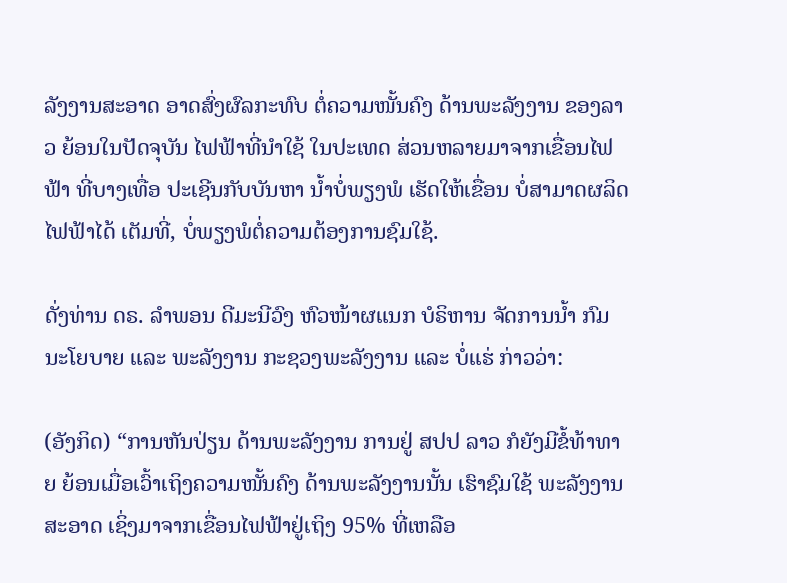ລັງງານສະອາດ ອາດສົ່ງຜົລກະທົບ ຕໍ່ຄວາມໜັ້ນຄົງ ດ້ານພະລັງງານ ຂອງລາວ ຍ້ອນໃນປັດຈຸບັນ ໄຟຟ້າທີ່ນໍາໃຊ້ ໃນປະເທດ ສ່ວນຫລາຍມາຈາກເຂື່ອນໄຟຟ້າ ທີ່ບາງເທື່ອ ປະເຊີນກັບບັນຫາ ນ້ຳບໍ່ພຽງພໍ ເຮັດໃຫ້ເຂື່ອນ ບໍ່ສາມາດຜລິດໄຟຟ້າໄດ້ ເຕັມທີ່, ບໍ່ພຽງພໍຕໍ່ຄວາມຕ້ອງການຊົມໃຊ້.

ດັ່ງທ່ານ ດຣ. ລໍາພອນ ດີມະນີວົງ ຫົວໜ້າຜແນກ ບໍຣິຫານ ຈັດການນ້ຳ ກົມນະໂຍບາຍ ແລະ ພະລັງງານ ກະຊວງພະລັງງານ ແລະ ບໍ່ແຮ່ ກ່າວວ່າ:

(ອັງກິດ) “ການຫັນປ່ຽນ ດ້ານພະລັງງານ ການຢູ່ ສປປ ລາວ ກໍຍັງມີຂໍ້ທ້າທາຍ ຍ້ອນເມື່ອເວົ້າເຖິງຄວາມໜັ້ນຄົງ ດ້ານພະລັງງານນັ້ນ ເຮົາຊົມໃຊ້ ພະລັງງານສະອາດ ເຊິ່ງມາຈາກເຂື່ອນໄຟຟ້າຢູ່ເຖິງ 95% ທີ່ເຫລືອ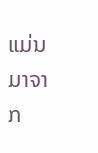ແມ່ນ ມາຈາກ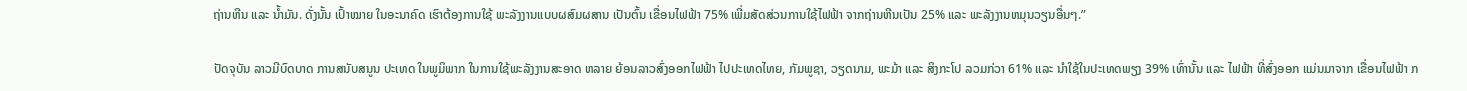ຖ່ານຫີນ ແລະ ນ້ຳມັນ. ດັ່ງນັ້ນ ເປົ້າໝາຍ ໃນອະນາຄົດ ເຮົາຕ້ອງການໃຊ້ ພະລັງງານແບບຜສົມຜສານ ເປັນຕົ້ນ ເຂື່ອນໄຟຟ້າ 75% ເພີ່ມສັດສ່ວນການໃຊ້ໄຟຟ້າ ຈາກຖ່ານຫີນເປັນ 25% ແລະ ພະລັງງານຫມຸນວຽນອື່ນໆ.”

ປັດຈຸບັນ ລາວມີບົດບາດ ການສນັບສນູນ ປະເທດ ໃນພູມິພາກ ໃນການໃຊ້ພະລັງງານສະອາດ ຫລາຍ ຍ້ອນລາວສົ່ງອອກໄຟຟ້າ ໄປປະເທດໄທຍ, ກັມພູຊາ, ວຽດນາມ, ພະມ້າ ແລະ ສິງກະໂປ ລວມກ່ວາ 61% ແລະ ນໍາໃຊ້ໃນປະເທດພຽງ 39% ເທົ່ານັ້ນ ແລະ ໄຟຟ້າ ທີ່ສົ່ງອອກ ແມ່ນມາຈາກ ເຂື່ອນໄຟຟ້າ ກ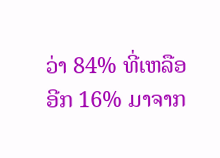ວ່າ 84% ທີ່ເຫລືອອີກ 16% ມາຈາກ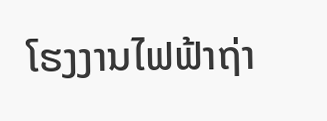ໂຮງງານໄຟຟ້າຖ່າ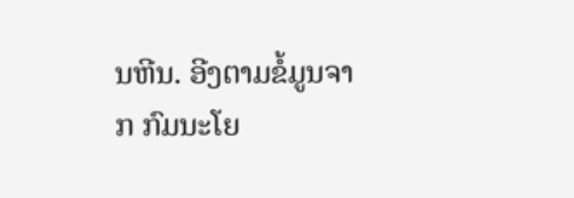ນຫີນ. ອີງຕາມຂໍ້ມູນຈາກ ກົມນະໂຍ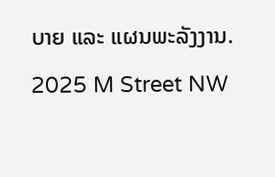ບາຍ ແລະ ແຜນພະລັງງານ.

2025 M Street NW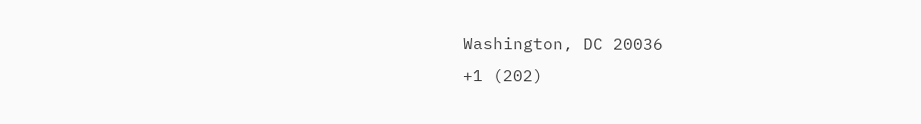Washington, DC 20036
+1 (202)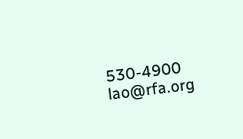530-4900
lao@rfa.org